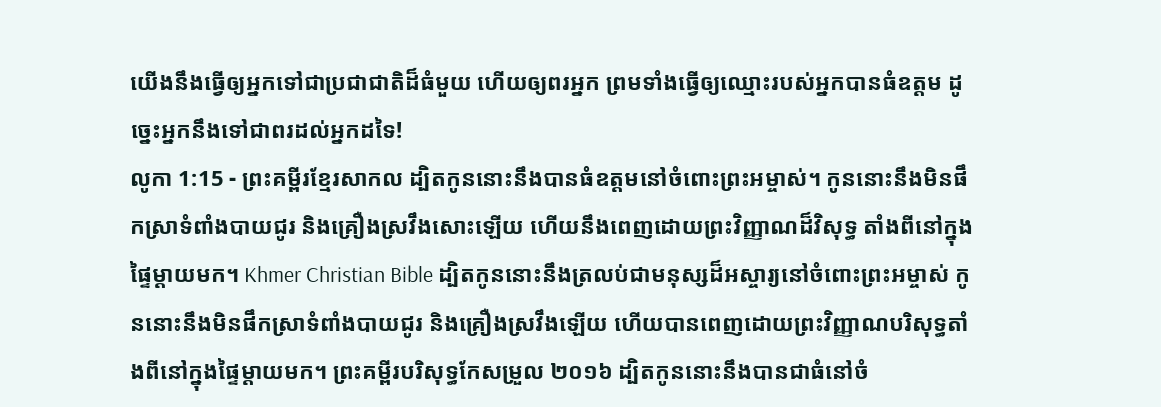យើងនឹងធ្វើឲ្យអ្នកទៅជាប្រជាជាតិដ៏ធំមួយ ហើយឲ្យពរអ្នក ព្រមទាំងធ្វើឲ្យឈ្មោះរបស់អ្នកបានធំឧត្ដម ដូច្នេះអ្នកនឹងទៅជាពរដល់អ្នកដទៃ!
លូកា 1:15 - ព្រះគម្ពីរខ្មែរសាកល ដ្បិតកូននោះនឹងបានធំឧត្ដមនៅចំពោះព្រះអម្ចាស់។ កូននោះនឹងមិនផឹកស្រាទំពាំងបាយជូរ និងគ្រឿងស្រវឹងសោះឡើយ ហើយនឹងពេញដោយព្រះវិញ្ញាណដ៏វិសុទ្ធ តាំងពីនៅក្នុងផ្ទៃម្ដាយមក។ Khmer Christian Bible ដ្បិតកូននោះនឹងត្រលប់ជាមនុស្សដ៏អស្ចារ្យនៅចំពោះព្រះអម្ចាស់ កូននោះនឹងមិនផឹកស្រាទំពាំងបាយជូរ និងគ្រឿងស្រវឹងឡើយ ហើយបានពេញដោយព្រះវិញ្ញាណបរិសុទ្ធតាំងពីនៅក្នុងផ្ទៃម្ដាយមក។ ព្រះគម្ពីរបរិសុទ្ធកែសម្រួល ២០១៦ ដ្បិតកូននោះនឹងបានជាធំនៅចំ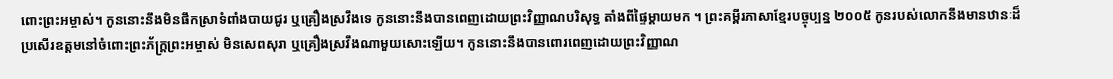ពោះព្រះអម្ចាស់។ កូននោះនឹងមិនផឹកស្រាទំពាំងបាយជូរ ឬគ្រឿងស្រវឹងទេ កូននោះនឹងបានពេញដោយព្រះវិញ្ញាណបរិសុទ្ធ តាំងពីផ្ទៃម្តាយមក ។ ព្រះគម្ពីរភាសាខ្មែរបច្ចុប្បន្ន ២០០៥ កូនរបស់លោកនឹងមានឋានៈដ៏ប្រសើរឧត្ដមនៅចំពោះព្រះភ័ក្ត្រព្រះអម្ចាស់ មិនសេពសុរា ឬគ្រឿងស្រវឹងណាមួយសោះឡើយ។ កូននោះនឹងបានពោរពេញដោយព្រះវិញ្ញាណ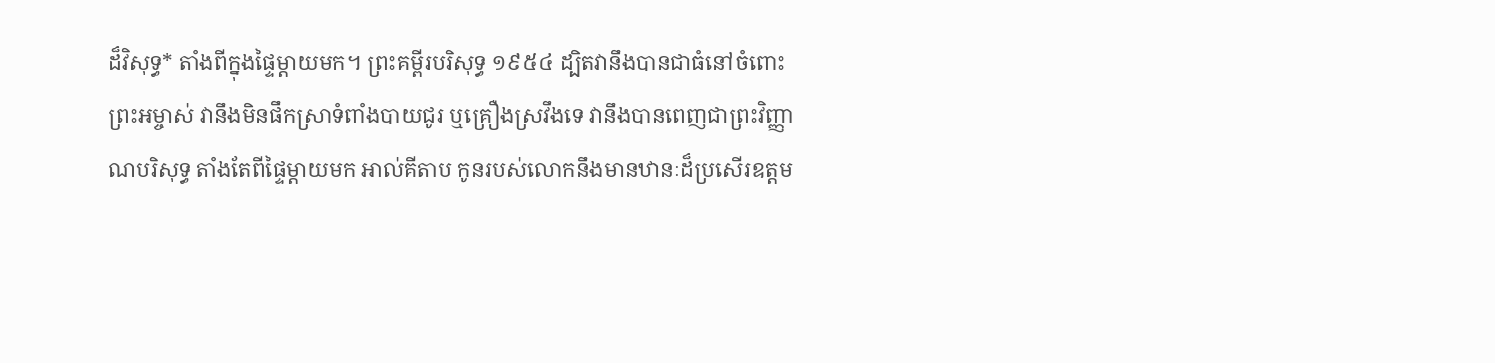ដ៏វិសុទ្ធ* តាំងពីក្នុងផ្ទៃម្ដាយមក។ ព្រះគម្ពីរបរិសុទ្ធ ១៩៥៤ ដ្បិតវានឹងបានជាធំនៅចំពោះព្រះអម្ចាស់ វានឹងមិនផឹកស្រាទំពាំងបាយជូរ ឬគ្រឿងស្រវឹងទេ វានឹងបានពេញជាព្រះវិញ្ញាណបរិសុទ្ធ តាំងតែពីផ្ទៃម្តាយមក អាល់គីតាប កូនរបស់លោកនឹងមានឋានៈដ៏ប្រសើរឧត្ដម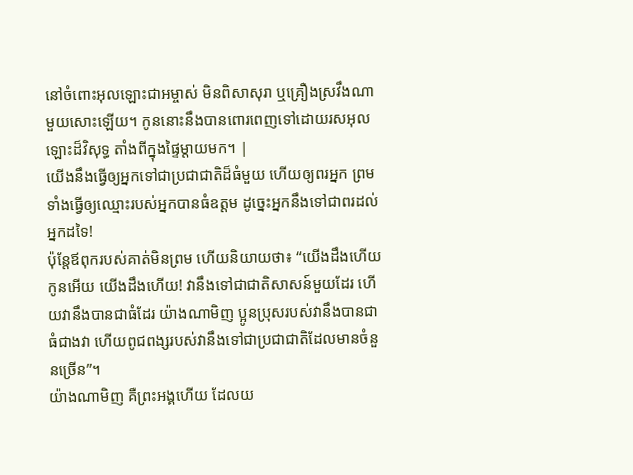នៅចំពោះអុលឡោះជាអម្ចាស់ មិនពិសាសុរា ឬគ្រឿងស្រវឹងណាមួយសោះឡើយ។ កូននោះនឹងបានពោរពេញទៅដោយរសអុលឡោះដ៏វិសុទ្ធ តាំងពីក្នុងផ្ទៃម្ដាយមក។ |
យើងនឹងធ្វើឲ្យអ្នកទៅជាប្រជាជាតិដ៏ធំមួយ ហើយឲ្យពរអ្នក ព្រមទាំងធ្វើឲ្យឈ្មោះរបស់អ្នកបានធំឧត្ដម ដូច្នេះអ្នកនឹងទៅជាពរដល់អ្នកដទៃ!
ប៉ុន្តែឪពុករបស់គាត់មិនព្រម ហើយនិយាយថា៖ “យើងដឹងហើយ កូនអើយ យើងដឹងហើយ! វានឹងទៅជាជាតិសាសន៍មួយដែរ ហើយវានឹងបានជាធំដែរ យ៉ាងណាមិញ ប្អូនប្រុសរបស់វានឹងបានជាធំជាងវា ហើយពូជពង្សរបស់វានឹងទៅជាប្រជាជាតិដែលមានចំនួនច្រើន”។
យ៉ាងណាមិញ គឺព្រះអង្គហើយ ដែលយ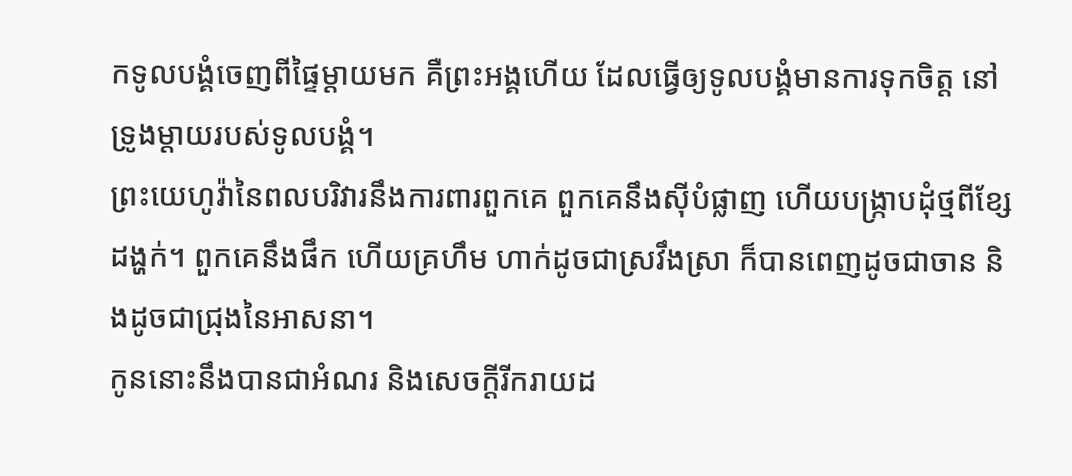កទូលបង្គំចេញពីផ្ទៃម្ដាយមក គឺព្រះអង្គហើយ ដែលធ្វើឲ្យទូលបង្គំមានការទុកចិត្ត នៅទ្រូងម្ដាយរបស់ទូលបង្គំ។
ព្រះយេហូវ៉ានៃពលបរិវារនឹងការពារពួកគេ ពួកគេនឹងស៊ីបំផ្លាញ ហើយបង្ក្រាបដុំថ្មពីខ្សែដង្ហក់។ ពួកគេនឹងផឹក ហើយគ្រហឹម ហាក់ដូចជាស្រវឹងស្រា ក៏បានពេញដូចជាចាន និងដូចជាជ្រុងនៃអាសនា។
កូននោះនឹងបានជាអំណរ និងសេចក្ដីរីករាយដ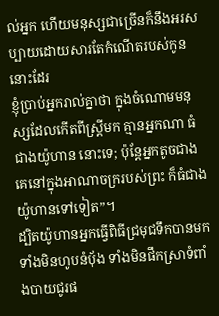ល់អ្នក ហើយមនុស្សជាច្រើនក៏នឹងអរសប្បាយដោយសារតែកំណើតរបស់កូននោះដែរ
ខ្ញុំប្រាប់អ្នករាល់គ្នាថា ក្នុងចំណោមមនុស្សដែលកើតពីស្ត្រីមក គ្មានអ្នកណា ធំជាងយ៉ូហាន នោះទេ; ប៉ុន្តែអ្នកតូចជាងគេនៅក្នុងអាណាចក្ររបស់ព្រះ ក៏ធំជាងយ៉ូហានទៅទៀត”។
ដ្បិតយ៉ូហានអ្នកធ្វើពិធីជ្រមុជទឹកបានមក ទាំងមិនហូបនំប៉័ង ទាំងមិនផឹកស្រាទំពាំងបាយជូរផ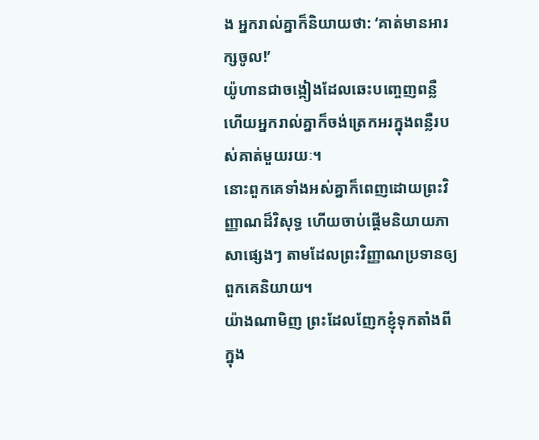ង អ្នករាល់គ្នាក៏និយាយថា: ‘គាត់មានអារក្សចូល!’
យ៉ូហានជាចង្កៀងដែលឆេះបញ្ចេញពន្លឺ ហើយអ្នករាល់គ្នាក៏ចង់ត្រេកអរក្នុងពន្លឺរបស់គាត់មួយរយៈ។
នោះពួកគេទាំងអស់គ្នាក៏ពេញដោយព្រះវិញ្ញាណដ៏វិសុទ្ធ ហើយចាប់ផ្ដើមនិយាយភាសាផ្សេងៗ តាមដែលព្រះវិញ្ញាណប្រទានឲ្យពួកគេនិយាយ។
យ៉ាងណាមិញ ព្រះដែលញែកខ្ញុំទុកតាំងពីក្នុង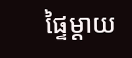ផ្ទៃម្ដាយ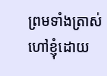ព្រមទាំងត្រាស់ហៅខ្ញុំដោយ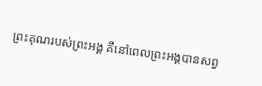ព្រះគុណរបស់ព្រះអង្គ គឺនៅពេលព្រះអង្គបានសព្វ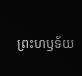ព្រះហឫទ័យ